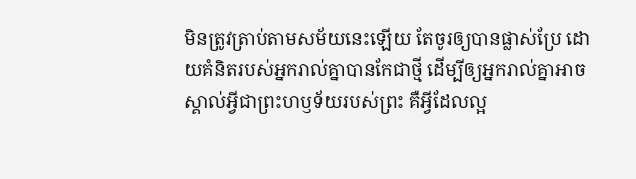មិនត្រូវត្រាប់តាមសម័យនេះឡើយ តែចូរឲ្យបានផ្លាស់ប្រែ ដោយគំនិតរបស់អ្នករាល់គ្នាបានកែជាថ្មី ដើម្បីឲ្យអ្នករាល់គ្នាអាចស្គាល់អ្វីជាព្រះហឫទ័យរបស់ព្រះ គឺអ្វីដែលល្អ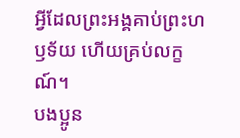អ្វីដែលព្រះអង្គគាប់ព្រះហឫទ័យ ហើយគ្រប់លក្ខណ៍។
បងប្អូន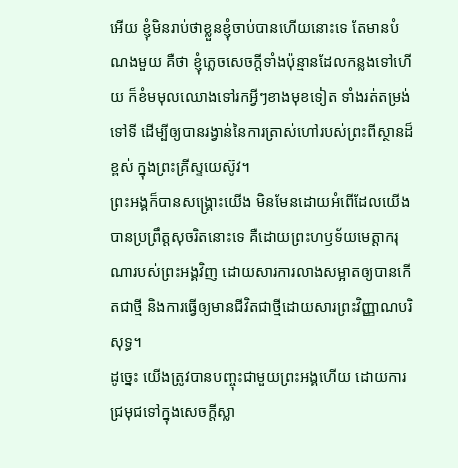អើយ ខ្ញុំមិនរាប់ថាខ្លួនខ្ញុំចាប់បានហើយនោះទេ តែមានបំណងមួយ គឺថា ខ្ញុំភ្លេចសេចក្ដីទាំងប៉ុន្មានដែលកន្លងទៅហើយ ក៏ខំមមុលឈោងទៅរកអ្វីៗខាងមុខទៀត ទាំងរត់តម្រង់ទៅទី ដើម្បីឲ្យបានរង្វាន់នៃការត្រាស់ហៅរបស់ព្រះពីស្ថានដ៏ខ្ពស់ ក្នុងព្រះគ្រីស្ទយេស៊ូវ។
ព្រះអង្គក៏បានសង្គ្រោះយើង មិនមែនដោយអំពើដែលយើងបានប្រព្រឹត្តសុចរិតនោះទេ គឺដោយព្រះហឫទ័យមេត្តាករុណារបស់ព្រះអង្គវិញ ដោយសារការលាងសម្អាតឲ្យបានកើតជាថ្មី និងការធ្វើឲ្យមានជីវិតជាថ្មីដោយសារព្រះវិញ្ញាណបរិសុទ្ធ។
ដូច្នេះ យើងត្រូវបានបញ្ចុះជាមួយព្រះអង្គហើយ ដោយការជ្រមុជទៅក្នុងសេចក្តីស្លា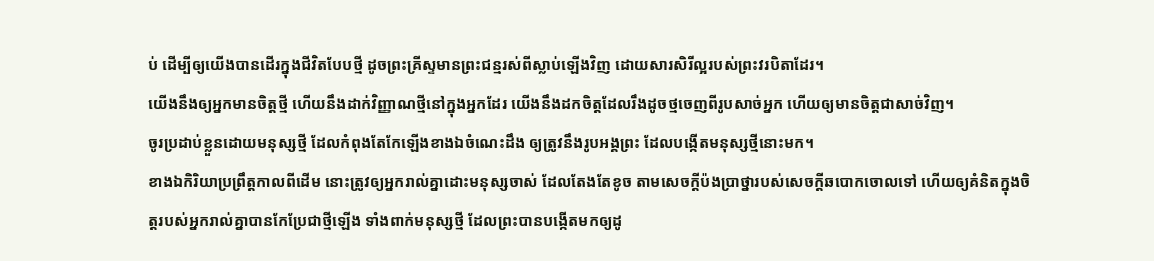ប់ ដើម្បីឲ្យយើងបានដើរក្នុងជីវិតបែបថ្មី ដូចព្រះគ្រីស្ទមានព្រះជន្មរស់ពីស្លាប់ឡើងវិញ ដោយសារសិរីល្អរបស់ព្រះវរបិតាដែរ។
យើងនឹងឲ្យអ្នកមានចិត្តថ្មី ហើយនឹងដាក់វិញ្ញាណថ្មីនៅក្នុងអ្នកដែរ យើងនឹងដកចិត្តដែលរឹងដូចថ្មចេញពីរូបសាច់អ្នក ហើយឲ្យមានចិត្តជាសាច់វិញ។
ចូរប្រដាប់ខ្លួនដោយមនុស្សថ្មី ដែលកំពុងតែកែឡើងខាងឯចំណេះដឹង ឲ្យត្រូវនឹងរូបអង្គព្រះ ដែលបង្កើតមនុស្សថ្មីនោះមក។
ខាងឯកិរិយាប្រព្រឹត្តកាលពីដើម នោះត្រូវឲ្យអ្នករាល់គ្នាដោះមនុស្សចាស់ ដែលតែងតែខូច តាមសេចក្តីប៉ងប្រាថ្នារបស់សេចក្តីឆបោកចោលទៅ ហើយឲ្យគំនិតក្នុងចិត្តរបស់អ្នករាល់គ្នាបានកែប្រែជាថ្មីឡើង ទាំងពាក់មនុស្សថ្មី ដែលព្រះបានបង្កើតមកឲ្យដូ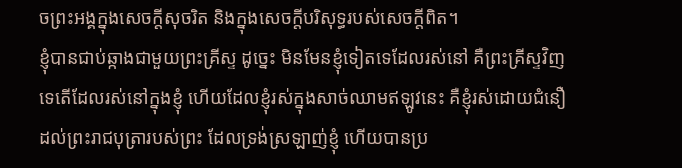ចព្រះអង្គក្នុងសេចក្តីសុចរិត និងក្នុងសេចក្តីបរិសុទ្ធរបស់សេចក្តីពិត។
ខ្ញុំបានជាប់ឆ្កាងជាមួយព្រះគ្រីស្ទ ដូច្នេះ មិនមែនខ្ញុំទៀតទេដែលរស់នៅ គឺព្រះគ្រីស្ទវិញទេតើដែលរស់នៅក្នុងខ្ញុំ ហើយដែលខ្ញុំរស់ក្នុងសាច់ឈាមឥឡូវនេះ គឺខ្ញុំរស់ដោយជំនឿដល់ព្រះរាជបុត្រារបស់ព្រះ ដែលទ្រង់ស្រឡាញ់ខ្ញុំ ហើយបានប្រ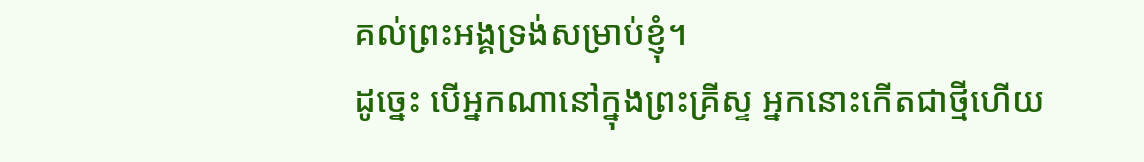គល់ព្រះអង្គទ្រង់សម្រាប់ខ្ញុំ។
ដូច្នេះ បើអ្នកណានៅក្នុងព្រះគ្រីស្ទ អ្នកនោះកើតជាថ្មីហើយ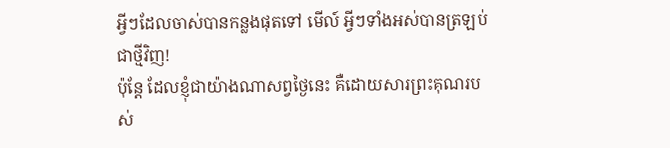អ្វីៗដែលចាស់បានកន្លងផុតទៅ មើល៍ អ្វីៗទាំងអស់បានត្រឡប់ជាថ្មីវិញ!
ប៉ុន្តែ ដែលខ្ញុំជាយ៉ាងណាសព្វថ្ងៃនេះ គឺដោយសារព្រះគុណរបស់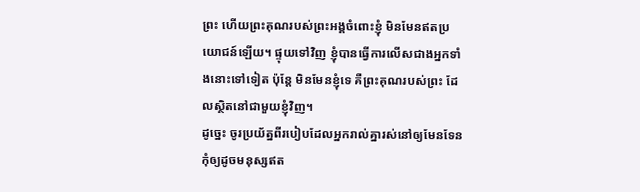ព្រះ ហើយព្រះគុណរបស់ព្រះអង្គចំពោះខ្ញុំ មិនមែនឥតប្រយោជន៍ឡើយ។ ផ្ទុយទៅវិញ ខ្ញុំបានធ្វើការលើសជាងអ្នកទាំងនោះទៅទៀត ប៉ុន្តែ មិនមែនខ្ញុំទេ គឺព្រះគុណរបស់ព្រះ ដែលស្ថិតនៅជាមួយខ្ញុំវិញ។
ដូច្នេះ ចូរប្រយ័ត្នពីរបៀបដែលអ្នករាល់គ្នារស់នៅឲ្យមែនទែន កុំឲ្យដូចមនុស្សឥត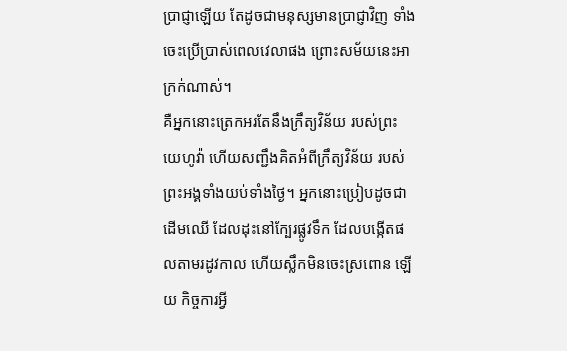ប្រាជ្ញាឡើយ តែដូចជាមនុស្សមានប្រាជ្ញាវិញ ទាំងចេះប្រើប្រាស់ពេលវេលាផង ព្រោះសម័យនេះអាក្រក់ណាស់។
គឺអ្នកនោះត្រេកអរតែនឹងក្រឹត្យវិន័យ របស់ព្រះយេហូវ៉ា ហើយសញ្ជឹងគិតអំពីក្រឹត្យវិន័យ របស់ព្រះអង្គទាំងយប់ទាំងថ្ងៃ។ អ្នកនោះប្រៀបដូចជាដើមឈើ ដែលដុះនៅក្បែរផ្លូវទឹក ដែលបង្កើតផលតាមរដូវកាល ហើយស្លឹកមិនចេះស្រពោន ឡើយ កិច្ចការអ្វី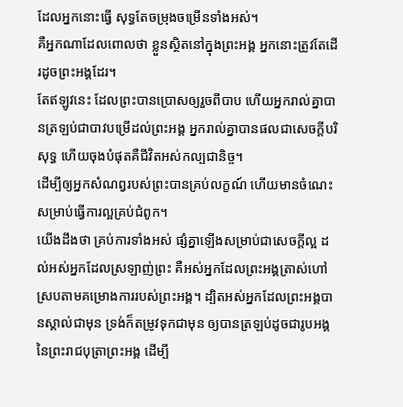ដែលអ្នកនោះធ្វើ សុទ្ធតែចម្រុងចម្រើនទាំងអស់។
គឺអ្នកណាដែលពោលថា ខ្លួនស្ថិតនៅក្នុងព្រះអង្គ អ្នកនោះត្រូវតែដើរដូចព្រះអង្គដែរ។
តែឥឡូវនេះ ដែលព្រះបានប្រោសឲ្យរួចពីបាប ហើយអ្នករាល់គ្នាបានត្រឡប់ជាបាវបម្រើដល់ព្រះអង្គ អ្នករាល់គ្នាបានផលជាសេចក្ដីបរិសុទ្ធ ហើយចុងបំផុតគឺជីវិតអស់កល្បជានិច្ច។
ដើម្បីឲ្យអ្នកសំណព្វរបស់ព្រះបានគ្រប់លក្ខណ៍ ហើយមានចំណេះសម្រាប់ធ្វើការល្អគ្រប់ជំពូក។
យើងដឹងថា គ្រប់ការទាំងអស់ ផ្សំគ្នាឡើងសម្រាប់ជាសេចក្តីល្អ ដល់អស់អ្នកដែលស្រឡាញ់ព្រះ គឺអស់អ្នកដែលព្រះអង្គត្រាស់ហៅ ស្របតាមគម្រោងការរបស់ព្រះអង្គ។ ដ្បិតអស់អ្នកដែលព្រះអង្គបានស្គាល់ជាមុន ទ្រង់ក៏តម្រូវទុកជាមុន ឲ្យបានត្រឡប់ដូចជារូបអង្គនៃព្រះរាជបុត្រាព្រះអង្គ ដើម្បី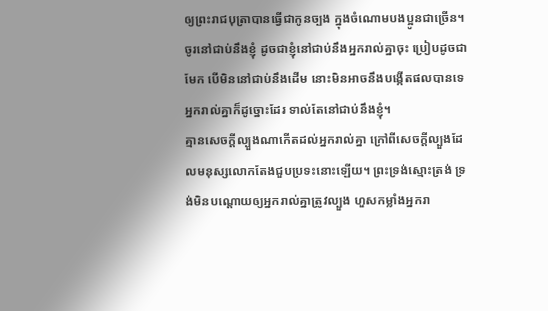ឲ្យព្រះរាជបុត្រាបានធ្វើជាកូនច្បង ក្នុងចំណោមបងប្អូនជាច្រើន។
ចូរនៅជាប់នឹងខ្ញុំ ដូចជាខ្ញុំនៅជាប់នឹងអ្នករាល់គ្នាចុះ ប្រៀបដូចជាមែក បើមិននៅជាប់នឹងដើម នោះមិនអាចនឹងបង្កើតផលបានទេ អ្នករាល់គ្នាក៏ដូច្នោះដែរ ទាល់តែនៅជាប់នឹងខ្ញុំ។
គ្មានសេចក្តីល្បួងណាកើតដល់អ្នករាល់គ្នា ក្រៅពីសេចក្តីល្បួងដែលមនុស្សលោកតែងជួបប្រទះនោះឡើយ។ ព្រះទ្រង់ស្មោះត្រង់ ទ្រង់មិនបណ្ដោយឲ្យអ្នករាល់គ្នាត្រូវល្បួង ហួសកម្លាំងអ្នករា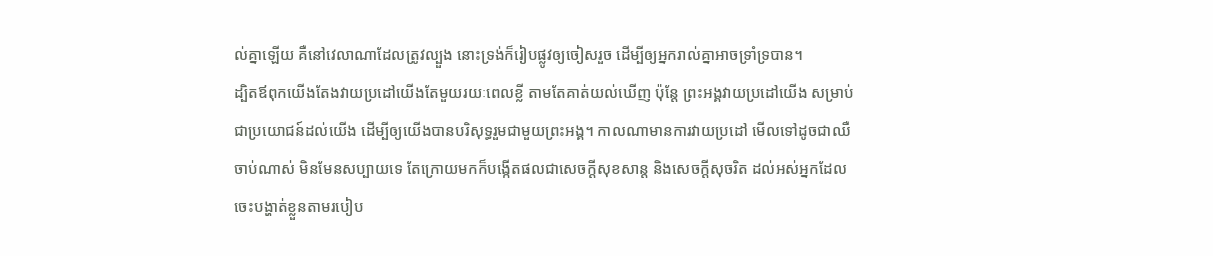ល់គ្នាឡើយ គឺនៅវេលាណាដែលត្រូវល្បួង នោះទ្រង់ក៏រៀបផ្លូវឲ្យចៀសរួច ដើម្បីឲ្យអ្នករាល់គ្នាអាចទ្រាំទ្របាន។
ដ្បិតឪពុកយើងតែងវាយប្រដៅយើងតែមួយរយៈពេលខ្លី តាមតែគាត់យល់ឃើញ ប៉ុន្តែ ព្រះអង្គវាយប្រដៅយើង សម្រាប់ជាប្រយោជន៍ដល់យើង ដើម្បីឲ្យយើងបានបរិសុទ្ធរួមជាមួយព្រះអង្គ។ កាលណាមានការវាយប្រដៅ មើលទៅដូចជាឈឺចាប់ណាស់ មិនមែនសប្បាយទេ តែក្រោយមកក៏បង្កើតផលជាសេចក្ដីសុខសាន្ត និងសេចក្ដីសុចរិត ដល់អស់អ្នកដែលចេះបង្ហាត់ខ្លួនតាមរបៀប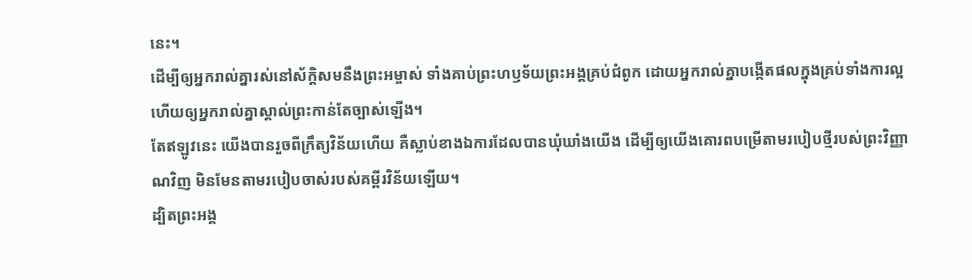នេះ។
ដើម្បីឲ្យអ្នករាល់គ្នារស់នៅស័ក្ដិសមនឹងព្រះអម្ចាស់ ទាំងគាប់ព្រះហឫទ័យព្រះអង្គគ្រប់ជំពូក ដោយអ្នករាល់គ្នាបង្កើតផលក្នុងគ្រប់ទាំងការល្អ ហើយឲ្យអ្នករាល់គ្នាស្គាល់ព្រះកាន់តែច្បាស់ឡើង។
តែឥឡូវនេះ យើងបានរួចពីក្រឹត្យវិន័យហើយ គឺស្លាប់ខាងឯការដែលបានឃុំឃាំងយើង ដើម្បីឲ្យយើងគោរពបម្រើតាមរបៀបថ្មីរបស់ព្រះវិញ្ញាណវិញ មិនមែនតាមរបៀបចាស់របស់គម្ពីរវិន័យឡើយ។
ដ្បិតព្រះអង្គ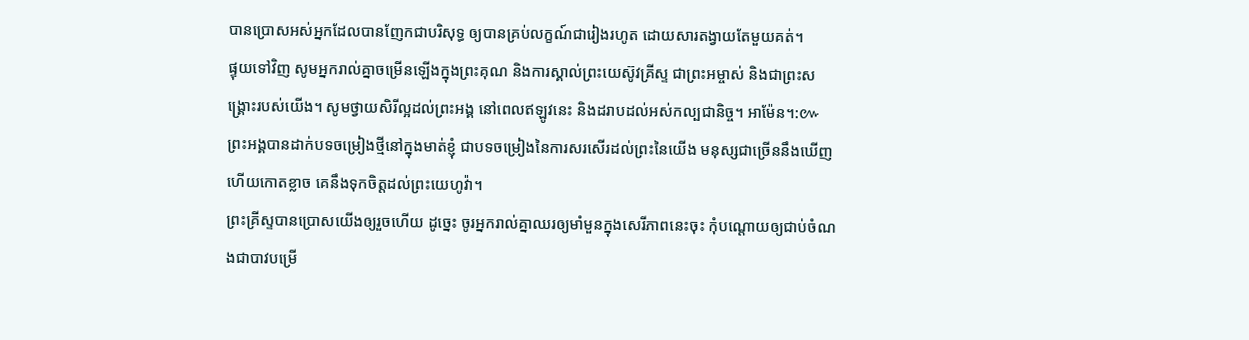បានប្រោសអស់អ្នកដែលបានញែកជាបរិសុទ្ធ ឲ្យបានគ្រប់លក្ខណ៍ជារៀងរហូត ដោយសារតង្វាយតែមួយគត់។
ផ្ទុយទៅវិញ សូមអ្នករាល់គ្នាចម្រើនឡើងក្នុងព្រះគុណ និងការស្គាល់ព្រះយេស៊ូវគ្រីស្ទ ជាព្រះអម្ចាស់ និងជាព្រះសង្គ្រោះរបស់យើង។ សូមថ្វាយសិរីល្អដល់ព្រះអង្គ នៅពេលឥឡូវនេះ និងដរាបដល់អស់កល្បជានិច្ច។ អាម៉ែន។:៚
ព្រះអង្គបានដាក់បទចម្រៀងថ្មីនៅក្នុងមាត់ខ្ញុំ ជាបទចម្រៀងនៃការសរសើរដល់ព្រះនៃយើង មនុស្សជាច្រើននឹងឃើញ ហើយកោតខ្លាច គេនឹងទុកចិត្តដល់ព្រះយេហូវ៉ា។
ព្រះគ្រីស្ទបានប្រោសយើងឲ្យរួចហើយ ដូច្នេះ ចូរអ្នករាល់គ្នាឈរឲ្យមាំមួនក្នុងសេរីភាពនេះចុះ កុំបណ្តោយឲ្យជាប់ចំណងជាបាវបម្រើ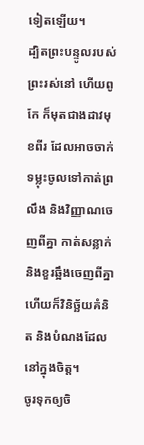ទៀតឡើយ។
ដ្បិតព្រះបន្ទូលរបស់ព្រះរស់នៅ ហើយពូកែ ក៏មុតជាងដាវមុខពីរ ដែលអាចចាក់ទម្លុះចូលទៅកាត់ព្រលឹង និងវិញ្ញាណចេញពីគ្នា កាត់សន្លាក់ និងខួរឆ្អឹងចេញពីគ្នា ហើយក៏វិនិច្ឆ័យគំនិត និងបំណងដែលនៅក្នុងចិត្ត។
ចូរទុកឲ្យចិ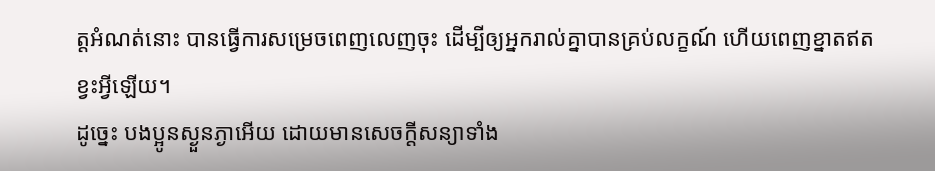ត្តអំណត់នោះ បានធ្វើការសម្រេចពេញលេញចុះ ដើម្បីឲ្យអ្នករាល់គ្នាបានគ្រប់លក្ខណ៍ ហើយពេញខ្នាតឥតខ្វះអ្វីឡើយ។
ដូច្នេះ បងប្អូនស្ងួនភ្ងាអើយ ដោយមានសេចក្តីសន្យាទាំង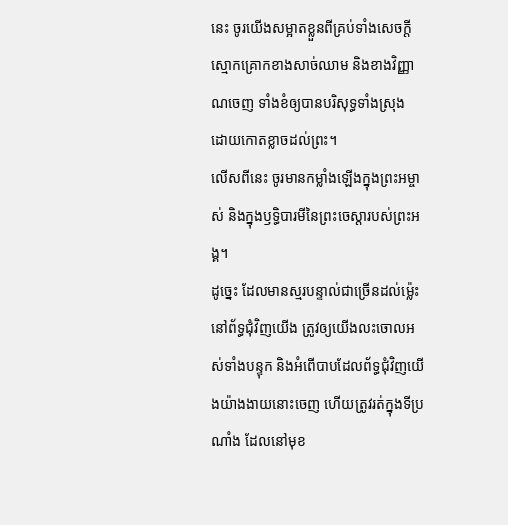នេះ ចូរយើងសម្អាតខ្លួនពីគ្រប់ទាំងសេចក្តីស្មោកគ្រោកខាងសាច់ឈាម និងខាងវិញ្ញាណចេញ ទាំងខំឲ្យបានបរិសុទ្ធទាំងស្រុង ដោយកោតខ្លាចដល់ព្រះ។
លើសពីនេះ ចូរមានកម្លាំងឡើងក្នុងព្រះអម្ចាស់ និងក្នុងឫទ្ធិបារមីនៃព្រះចេស្តារបស់ព្រះអង្គ។
ដូច្នេះ ដែលមានស្មរបន្ទាល់ជាច្រើនដល់ម៉្លេះនៅព័ទ្ធជុំវិញយើង ត្រូវឲ្យយើងលះចោលអស់ទាំងបន្ទុក និងអំពើបាបដែលព័ទ្ធជុំវិញយើងយ៉ាងងាយនោះចេញ ហើយត្រូវរត់ក្នុងទីប្រណាំង ដែលនៅមុខ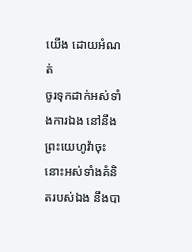យើង ដោយអំណត់
ចូរទុកដាក់អស់ទាំងការឯង នៅនឹងព្រះយេហូវ៉ាចុះ នោះអស់ទាំងគំនិតរបស់ឯង នឹងបា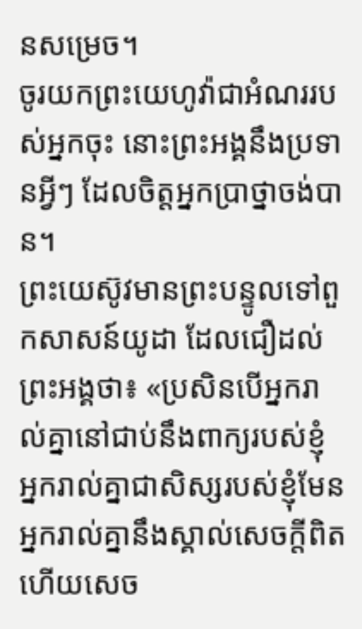នសម្រេច។
ចូរយកព្រះយេហូវ៉ាជាអំណររបស់អ្នកចុះ នោះព្រះអង្គនឹងប្រទានអ្វីៗ ដែលចិត្តអ្នកប្រាថ្នាចង់បាន។
ព្រះយេស៊ូវមានព្រះបន្ទូលទៅពួកសាសន៍យូដា ដែលជឿដល់ព្រះអង្គថា៖ «ប្រសិនបើអ្នករាល់គ្នានៅជាប់នឹងពាក្យរបស់ខ្ញុំ អ្នករាល់គ្នាជាសិស្សរបស់ខ្ញុំមែន អ្នករាល់គ្នានឹងស្គាល់សេចក្តីពិត ហើយសេច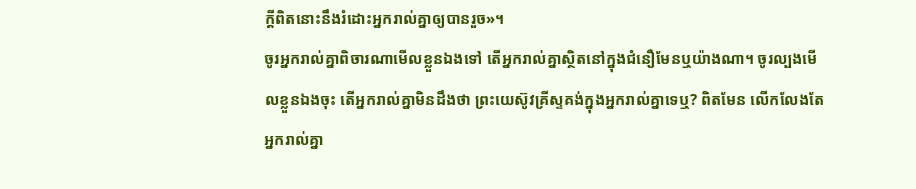ក្តីពិតនោះនឹងរំដោះអ្នករាល់គ្នាឲ្យបានរួច»។
ចូរអ្នករាល់គ្នាពិចារណាមើលខ្លួនឯងទៅ តើអ្នករាល់គ្នាស្ថិតនៅក្នុងជំនឿមែនឬយ៉ាងណា។ ចូរល្បងមើលខ្លួនឯងចុះ តើអ្នករាល់គ្នាមិនដឹងថា ព្រះយេស៊ូវគ្រីស្ទគង់ក្នុងអ្នករាល់គ្នាទេឬ? ពិតមែន លើកលែងតែអ្នករាល់គ្នា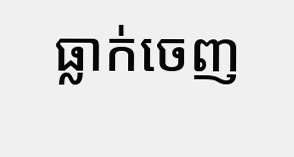ធ្លាក់ចេញ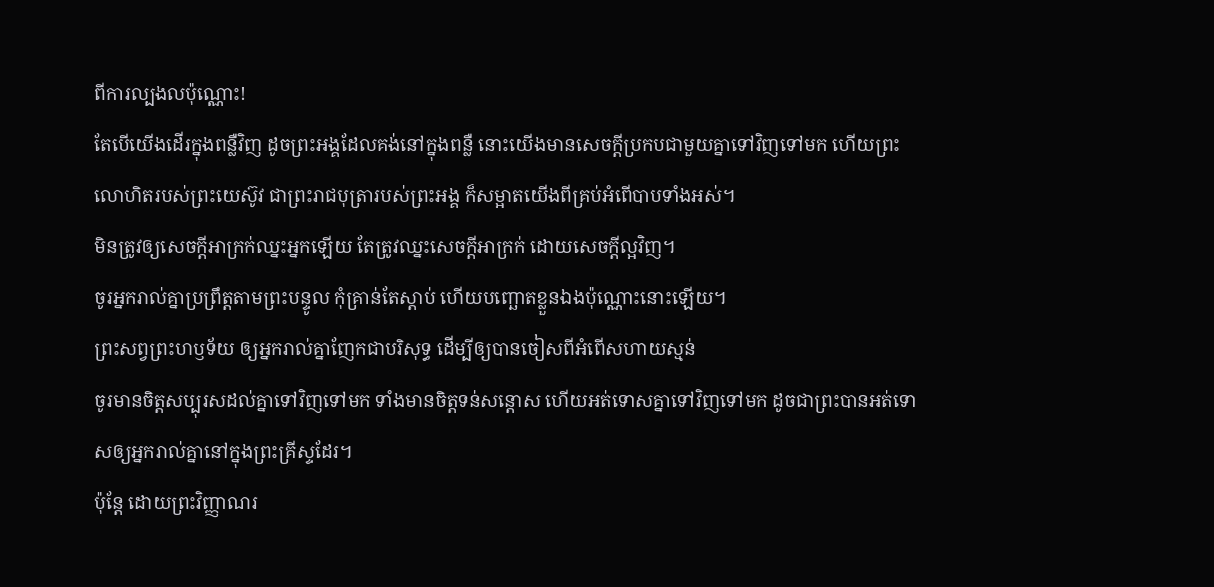ពីការល្បងលប៉ុណ្ណោះ!
តែបើយើងដើរក្នុងពន្លឺវិញ ដូចព្រះអង្គដែលគង់នៅក្នុងពន្លឺ នោះយើងមានសេចក្ដីប្រកបជាមួយគ្នាទៅវិញទៅមក ហើយព្រះលោហិតរបស់ព្រះយេស៊ូវ ជាព្រះរាជបុត្រារបស់ព្រះអង្គ ក៏សម្អាតយើងពីគ្រប់អំពើបាបទាំងអស់។
មិនត្រូវឲ្យសេចក្តីអាក្រក់ឈ្នះអ្នកឡើយ តែត្រូវឈ្នះសេចក្តីអាក្រក់ ដោយសេចក្តីល្អវិញ។
ចូរអ្នករាល់គ្នាប្រព្រឹត្តតាមព្រះបន្ទូល កុំគ្រាន់តែស្តាប់ ហើយបញ្ឆោតខ្លួនឯងប៉ុណ្ណោះនោះឡើយ។
ព្រះសព្វព្រះហឫទ័យ ឲ្យអ្នករាល់គ្នាញែកជាបរិសុទ្ធ ដើម្បីឲ្យបានចៀសពីអំពើសហាយស្មន់
ចូរមានចិត្តសប្បុរសដល់គ្នាទៅវិញទៅមក ទាំងមានចិត្តទន់សន្តោស ហើយអត់ទោសគ្នាទៅវិញទៅមក ដូចជាព្រះបានអត់ទោសឲ្យអ្នករាល់គ្នានៅក្នុងព្រះគ្រីស្ទដែរ។
ប៉ុន្តែ ដោយព្រះវិញ្ញាណរ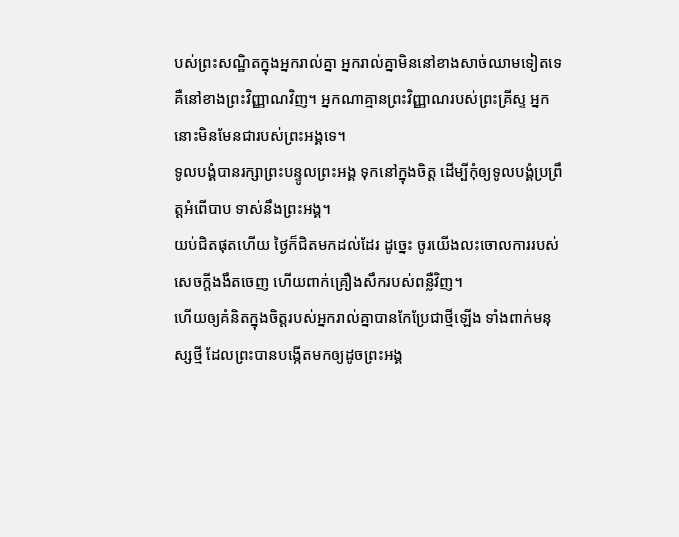បស់ព្រះសណ្ឋិតក្នុងអ្នករាល់គ្នា អ្នករាល់គ្នាមិននៅខាងសាច់ឈាមទៀតទេ គឺនៅខាងព្រះវិញ្ញាណវិញ។ អ្នកណាគ្មានព្រះវិញ្ញាណរបស់ព្រះគ្រីស្ទ អ្នកនោះមិនមែនជារបស់ព្រះអង្គទេ។
ទូលបង្គំបានរក្សាព្រះបន្ទូលព្រះអង្គ ទុកនៅក្នុងចិត្ត ដើម្បីកុំឲ្យទូលបង្គំប្រព្រឹត្តអំពើបាប ទាស់នឹងព្រះអង្គ។
យប់ជិតផុតហើយ ថ្ងៃក៏ជិតមកដល់ដែរ ដូច្នេះ ចូរយើងលះចោលការរបស់សេចក្តីងងឹតចេញ ហើយពាក់គ្រឿងសឹករបស់ពន្លឺវិញ។
ហើយឲ្យគំនិតក្នុងចិត្តរបស់អ្នករាល់គ្នាបានកែប្រែជាថ្មីឡើង ទាំងពាក់មនុស្សថ្មី ដែលព្រះបានបង្កើតមកឲ្យដូចព្រះអង្គ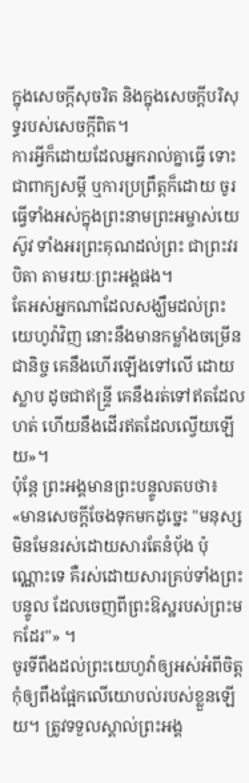ក្នុងសេចក្តីសុចរិត និងក្នុងសេចក្តីបរិសុទ្ធរបស់សេចក្តីពិត។
ការអ្វីក៏ដោយដែលអ្នករាល់គ្នាធ្វើ ទោះជាពាក្យសម្ដី ឬការប្រព្រឹត្តក៏ដោយ ចូរធ្វើទាំងអស់ក្នុងព្រះនាមព្រះអម្ចាស់យេស៊ូវ ទាំងអរព្រះគុណដល់ព្រះ ជាព្រះវរបិតា តាមរយៈព្រះអង្គផង។
តែអស់អ្នកណាដែលសង្ឃឹមដល់ព្រះយេហូវ៉ាវិញ នោះនឹងមានកម្លាំងចម្រើនជានិច្ច គេនឹងហើរឡើងទៅលើ ដោយស្លាប ដូចជាឥន្ទ្រី គេនឹងរត់ទៅឥតដែលហត់ ហើយនឹងដើរឥតដែលល្វើយឡើយ»។
ប៉ុន្តែ ព្រះអង្គមានព្រះបន្ទូលតបថា៖ «មានសេចក្តីចែងទុកមកដូច្នេះ "មនុស្សមិនមែនរស់ដោយសារតែនំបុ័ង ប៉ុណ្ណោះទេ គឺរស់ដោយសារគ្រប់ទាំងព្រះបន្ទូល ដែលចេញពីព្រះឱស្ឋរបស់ព្រះមកដែរ"» ។
ចូរទីពឹងដល់ព្រះយេហូវ៉ាឲ្យអស់អំពីចិត្ត កុំឲ្យពឹងផ្អែកលើយោបល់របស់ខ្លួនឡើយ។ ត្រូវទទួលស្គាល់ព្រះអង្គ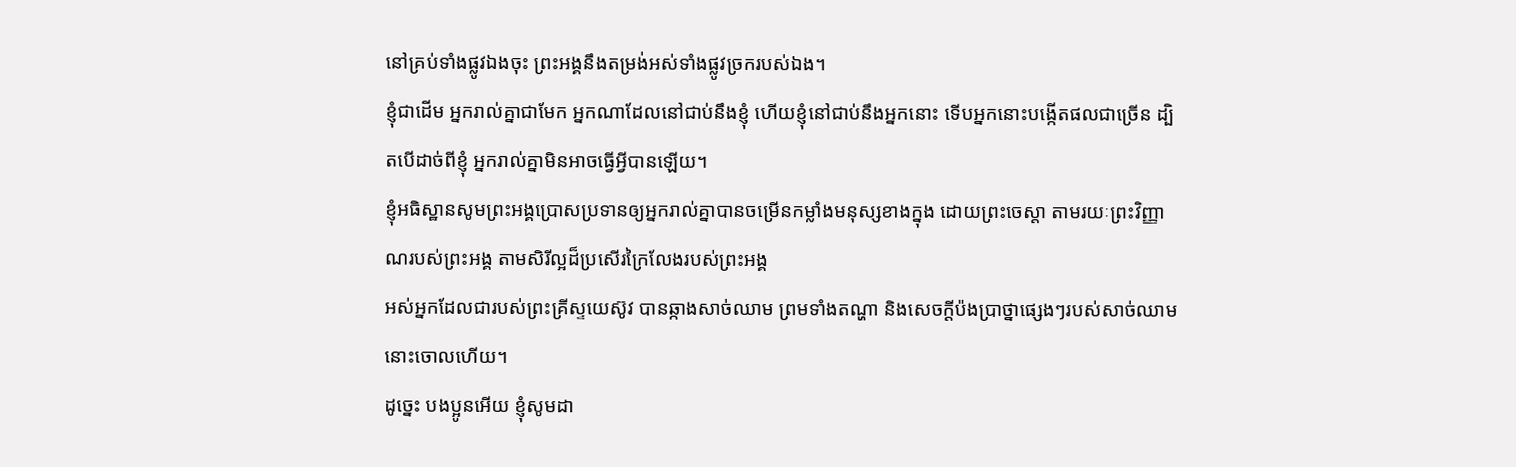នៅគ្រប់ទាំងផ្លូវឯងចុះ ព្រះអង្គនឹងតម្រង់អស់ទាំងផ្លូវច្រករបស់ឯង។
ខ្ញុំជាដើម អ្នករាល់គ្នាជាមែក អ្នកណាដែលនៅជាប់នឹងខ្ញុំ ហើយខ្ញុំនៅជាប់នឹងអ្នកនោះ ទើបអ្នកនោះបង្កើតផលជាច្រើន ដ្បិតបើដាច់ពីខ្ញុំ អ្នករាល់គ្នាមិនអាចធ្វើអ្វីបានឡើយ។
ខ្ញុំអធិស្ឋានសូមព្រះអង្គប្រោសប្រទានឲ្យអ្នករាល់គ្នាបានចម្រើនកម្លាំងមនុស្សខាងក្នុង ដោយព្រះចេស្ដា តាមរយៈព្រះវិញ្ញាណរបស់ព្រះអង្គ តាមសិរីល្អដ៏ប្រសើរក្រៃលែងរបស់ព្រះអង្គ
អស់អ្នកដែលជារបស់ព្រះគ្រីស្ទយេស៊ូវ បានឆ្កាងសាច់ឈាម ព្រមទាំងតណ្ហា និងសេចក្ដីប៉ងប្រាថ្នាផ្សេងៗរបស់សាច់ឈាមនោះចោលហើយ។
ដូច្នេះ បងប្អូនអើយ ខ្ញុំសូមដា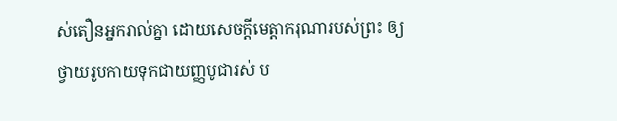ស់តឿនអ្នករាល់គ្នា ដោយសេចក្តីមេត្តាករុណារបស់ព្រះ ឲ្យថ្វាយរូបកាយទុកជាយញ្ញបូជារស់ ប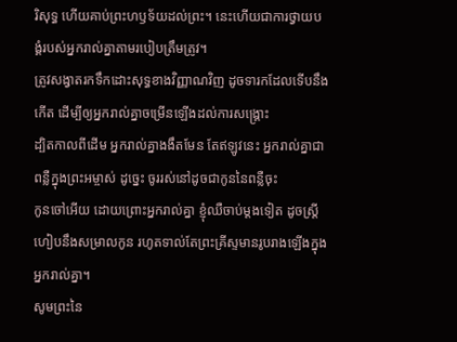រិសុទ្ធ ហើយគាប់ព្រះហឫទ័យដល់ព្រះ។ នេះហើយជាការថ្វាយបង្គំរបស់អ្នករាល់គ្នាតាមរបៀបត្រឹមត្រូវ។
ត្រូវសង្វាតរកទឹកដោះសុទ្ធខាងវិញ្ញាណវិញ ដូចទារកដែលទើបនឹងកើត ដើម្បីឲ្យអ្នករាល់គ្នាចម្រើនឡើងដល់ការសង្គ្រោះ
ដ្បិតកាលពីដើម អ្នករាល់គ្នាងងឹតមែន តែឥឡូវនេះ អ្នករាល់គ្នាជាពន្លឺក្នុងព្រះអម្ចាស់ ដូច្នេះ ចូររស់នៅដូចជាកូននៃពន្លឺចុះ
កូនចៅអើយ ដោយព្រោះអ្នករាល់គ្នា ខ្ញុំឈឺចាប់ម្តងទៀត ដូចស្ត្រីហៀបនឹងសម្រាលកូន រហូតទាល់តែព្រះគ្រីស្ទមានរូបរាងឡើងក្នុងអ្នករាល់គ្នា។
សូមព្រះនៃ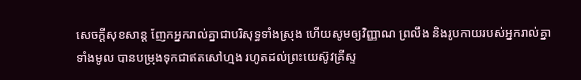សេចក្ដីសុខសាន្ត ញែកអ្នករាល់គ្នាជាបរិសុទ្ធទាំងស្រុង ហើយសូមឲ្យវិញ្ញាណ ព្រលឹង និងរូបកាយរបស់អ្នករាល់គ្នាទាំងមូល បានបម្រុងទុកជាឥតសៅហ្មង រហូតដល់ព្រះយេស៊ូវគ្រីស្ទ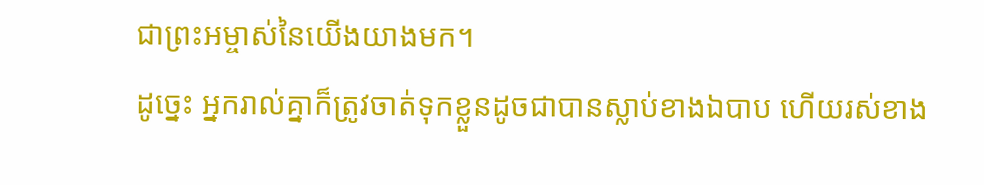ជាព្រះអម្ចាស់នៃយើងយាងមក។
ដូច្នេះ អ្នករាល់គ្នាក៏ត្រូវចាត់ទុកខ្លួនដូចជាបានស្លាប់ខាងឯបាប ហើយរស់ខាង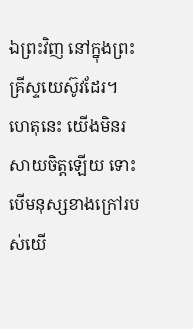ឯព្រះវិញ នៅក្នុងព្រះគ្រីស្ទយេស៊ូវដែរ។
ហេតុនេះ យើងមិនរសាយចិត្តឡើយ ទោះបើមនុស្សខាងក្រៅរបស់យើ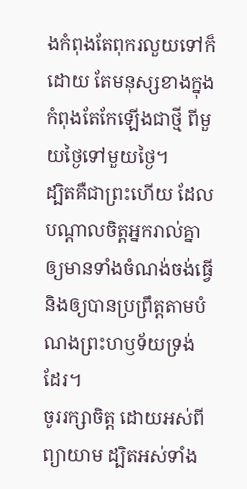ងកំពុងតែពុករលួយទៅក៏ដោយ តែមនុស្សខាងក្នុងកំពុងតែកែឡើងជាថ្មី ពីមួយថ្ងៃទៅមួយថ្ងៃ។
ដ្បិតគឺជាព្រះហើយ ដែលបណ្តាលចិត្តអ្នករាល់គ្នា ឲ្យមានទាំងចំណង់ចង់ធ្វើ និងឲ្យបានប្រព្រឹត្តតាមបំណងព្រះហឫទ័យទ្រង់ដែរ។
ចូររក្សាចិត្ត ដោយអស់ពីព្យាយាម ដ្បិតអស់ទាំង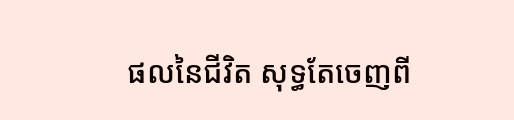ផលនៃជីវិត សុទ្ធតែចេញពី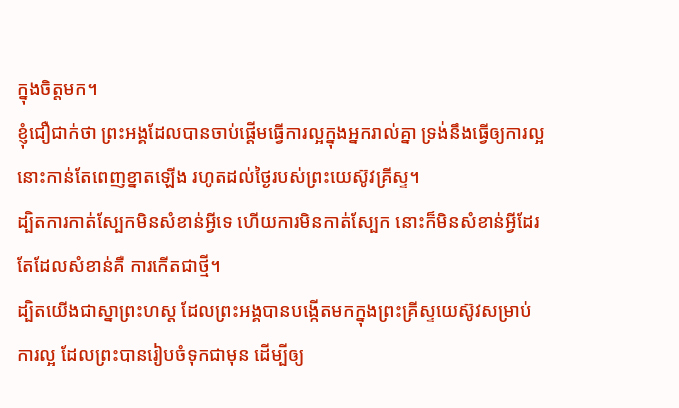ក្នុងចិត្តមក។
ខ្ញុំជឿជាក់ថា ព្រះអង្គដែលបានចាប់ផ្តើមធ្វើការល្អក្នុងអ្នករាល់គ្នា ទ្រង់នឹងធ្វើឲ្យការល្អនោះកាន់តែពេញខ្នាតឡើង រហូតដល់ថ្ងៃរបស់ព្រះយេស៊ូវគ្រីស្ទ។
ដ្បិតការកាត់ស្បែកមិនសំខាន់អ្វីទេ ហើយការមិនកាត់ស្បែក នោះក៏មិនសំខាន់អ្វីដែរ តែដែលសំខាន់គឺ ការកើតជាថ្មី។
ដ្បិតយើងជាស្នាព្រះហស្ត ដែលព្រះអង្គបានបង្កើតមកក្នុងព្រះគ្រីស្ទយេស៊ូវសម្រាប់ការល្អ ដែលព្រះបានរៀបចំទុកជាមុន ដើម្បីឲ្យ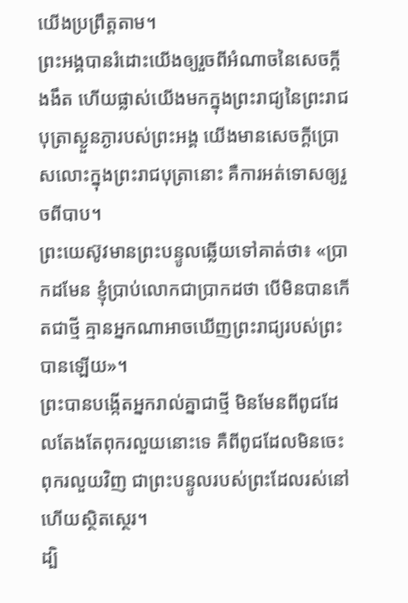យើងប្រព្រឹត្តតាម។
ព្រះអង្គបានរំដោះយើងឲ្យរួចពីអំណាចនៃសេចក្តីងងឹត ហើយផ្លាស់យើងមកក្នុងព្រះរាជ្យនៃព្រះរាជបុត្រាស្ងួនភ្ងារបស់ព្រះអង្គ យើងមានសេចក្តីប្រោសលោះក្នុងព្រះរាជបុត្រានោះ គឺការអត់ទោសឲ្យរួចពីបាប។
ព្រះយេស៊ូវមានព្រះបន្ទូលឆ្លើយទៅគាត់ថា៖ «ប្រាកដមែន ខ្ញុំប្រាប់លោកជាប្រាកដថា បើមិនបានកើតជាថ្មី គ្មានអ្នកណាអាចឃើញព្រះរាជ្យរបស់ព្រះបានឡើយ»។
ព្រះបានបង្កើតអ្នករាល់គ្នាជាថ្មី មិនមែនពីពូជដែលតែងតែពុករលួយនោះទេ គឺពីពូជដែលមិនចេះពុករលួយវិញ ជាព្រះបន្ទូលរបស់ព្រះដែលរស់នៅ ហើយស្ថិតស្ថេរ។
ដ្បិ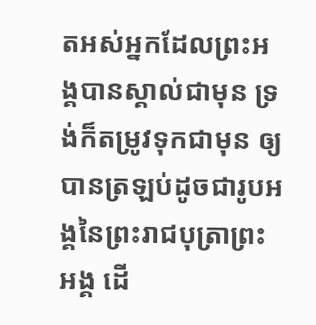តអស់អ្នកដែលព្រះអង្គបានស្គាល់ជាមុន ទ្រង់ក៏តម្រូវទុកជាមុន ឲ្យបានត្រឡប់ដូចជារូបអង្គនៃព្រះរាជបុត្រាព្រះអង្គ ដើ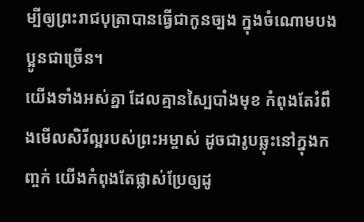ម្បីឲ្យព្រះរាជបុត្រាបានធ្វើជាកូនច្បង ក្នុងចំណោមបងប្អូនជាច្រើន។
យើងទាំងអស់គ្នា ដែលគ្មានស្បៃបាំងមុខ កំពុងតែរំពឹងមើលសិរីល្អរបស់ព្រះអម្ចាស់ ដូចជារូបឆ្លុះនៅក្នុងកញ្ចក់ យើងកំពុងតែផ្លាស់ប្រែឲ្យដូ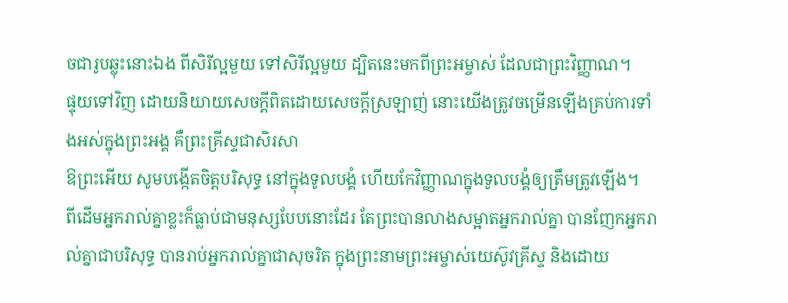ចជារូបឆ្លុះនោះឯង ពីសិរីល្អមួយ ទៅសិរីល្អមួយ ដ្បិតនេះមកពីព្រះអម្ចាស់ ដែលជាព្រះវិញ្ញាណ។
ផ្ទុយទៅវិញ ដោយនិយាយសេចក្តីពិតដោយសេចក្តីស្រឡាញ់ នោះយើងត្រូវចម្រើនឡើងគ្រប់ការទាំងអស់ក្នុងព្រះអង្គ គឺព្រះគ្រីស្ទជាសិរសា
ឱព្រះអើយ សូមបង្កើតចិត្តបរិសុទ្ធ នៅក្នុងទូលបង្គំ ហើយកែវិញ្ញាណក្នុងទូលបង្គំឲ្យត្រឹមត្រូវឡើង។
ពីដើមអ្នករាល់គ្នាខ្លះក៏ធ្លាប់ជាមនុស្សបែបនោះដែរ តែព្រះបានលាងសម្អាតអ្នករាល់គ្នា បានញែកអ្នករាល់គ្នាជាបរិសុទ្ធ បានរាប់អ្នករាល់គ្នាជាសុចរិត ក្នុងព្រះនាមព្រះអម្ចាស់យេស៊ូវគ្រីស្ទ និងដោយ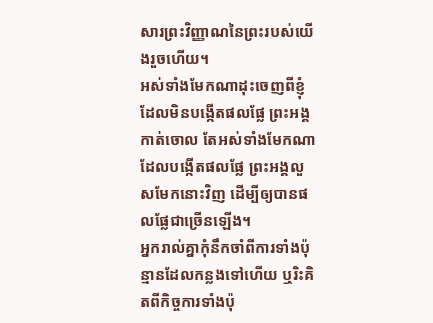សារព្រះវិញ្ញាណនៃព្រះរបស់យើងរួចហើយ។
អស់ទាំងមែកណាដុះចេញពីខ្ញុំ ដែលមិនបង្កើតផលផ្លែ ព្រះអង្គកាត់ចោល តែអស់ទាំងមែកណាដែលបង្កើតផលផ្លែ ព្រះអង្គលួសមែកនោះវិញ ដើម្បីឲ្យបានផលផ្លែជាច្រើនឡើង។
អ្នករាល់គ្នាកុំនឹកចាំពីការទាំងប៉ុន្មានដែលកន្លងទៅហើយ ឬរិះគិតពីកិច្ចការទាំងប៉ុ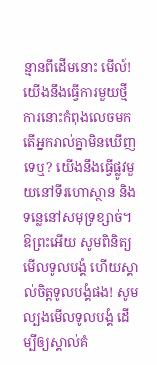ន្មានពីដើមនោះ មើល៍! យើងនឹងធ្វើការមួយថ្មី ការនោះកំពុងលេចមក តើអ្នករាល់គ្នាមិនឃើញទេឬ? យើងនឹងធ្វើផ្លូវមួយនៅទីរហោស្ថាន និងទន្លេនៅសមុទ្រខ្សាច់។
ឱព្រះអើយ សូមពិនិត្យមើលទូលបង្គំ ហើយស្គាល់ចិត្តទូលបង្គំផង! សូមល្បងមើលទូលបង្គំ ដើម្បីឲ្យស្គាល់គំ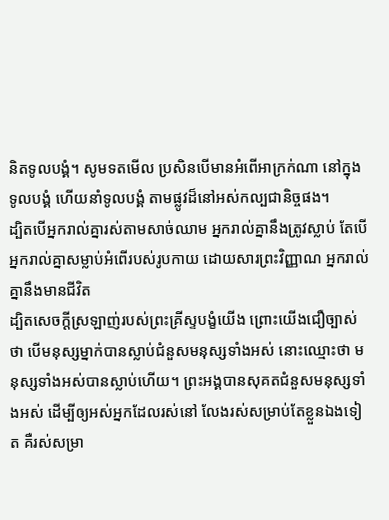និតទូលបង្គំ។ សូមទតមើល ប្រសិនបើមានអំពើអាក្រក់ណា នៅក្នុងទូលបង្គំ ហើយនាំទូលបង្គំ តាមផ្លូវដ៏នៅអស់កល្បជានិច្ចផង។
ដ្បិតបើអ្នករាល់គ្នារស់តាមសាច់ឈាម អ្នករាល់គ្នានឹងត្រូវស្លាប់ តែបើអ្នករាល់គ្នាសម្លាប់អំពើរបស់រូបកាយ ដោយសារព្រះវិញ្ញាណ អ្នករាល់គ្នានឹងមានជីវិត
ដ្បិតសេចក្តីស្រឡាញ់របស់ព្រះគ្រីស្ទបង្ខំយើង ព្រោះយើងជឿច្បាស់ថា បើមនុស្សម្នាក់បានស្លាប់ជំនួសមនុស្សទាំងអស់ នោះឈ្មោះថា មនុស្សទាំងអស់បានស្លាប់ហើយ។ ព្រះអង្គបានសុគតជំនួសមនុស្សទាំងអស់ ដើម្បីឲ្យអស់អ្នកដែលរស់នៅ លែងរស់សម្រាប់តែខ្លួនឯងទៀត គឺរស់សម្រា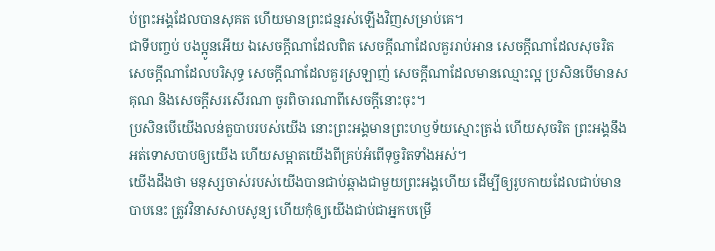ប់ព្រះអង្គដែលបានសុគត ហើយមានព្រះជន្មរស់ឡើងវិញសម្រាប់គេ។
ជាទីបញ្ចប់ បងប្អូនអើយ ឯសេចក្ដីណាដែលពិត សេចក្ដីណាដែលគួររាប់អាន សេចក្ដីណាដែលសុចរិត សេចក្ដីណាដែលបរិសុទ្ធ សេចក្ដីណាដែលគួរស្រឡាញ់ សេចក្ដីណាដែលមានឈ្មោះល្អ ប្រសិនបើមានសគុណ និងសេចក្ដីសរសើរណា ចូរពិចារណាពីសេចក្ដីនោះចុះ។
ប្រសិនបើយើងលន់តួបាបរបស់យើង នោះព្រះអង្គមានព្រះហឫទ័យស្មោះត្រង់ ហើយសុចរិត ព្រះអង្គនឹងអត់ទោសបាបឲ្យយើង ហើយសម្អាតយើងពីគ្រប់អំពើទុច្ចរិតទាំងអស់។
យើងដឹងថា មនុស្សចាស់របស់យើងបានជាប់ឆ្កាងជាមួយព្រះអង្គហើយ ដើម្បីឲ្យរូបកាយដែលជាប់មានបាបនេះ ត្រូវវិនាសសាបសូន្យ ហើយកុំឲ្យយើងជាប់ជាអ្នកបម្រើ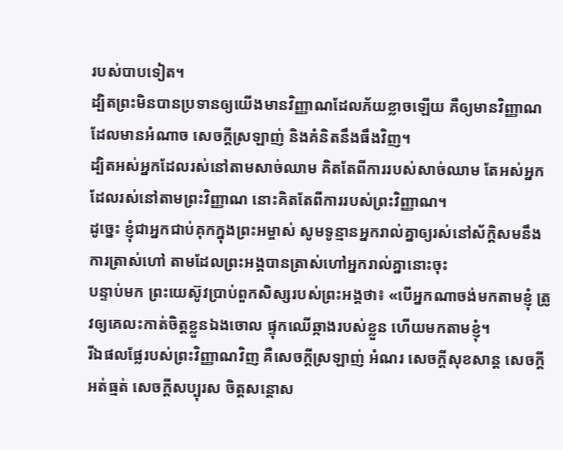របស់បាបទៀត។
ដ្បិតព្រះមិនបានប្រទានឲ្យយើងមានវិញ្ញាណដែលភ័យខ្លាចឡើយ គឺឲ្យមានវិញ្ញាណដែលមានអំណាច សេចក្ដីស្រឡាញ់ និងគំនិតនឹងធឹងវិញ។
ដ្បិតអស់អ្នកដែលរស់នៅតាមសាច់ឈាម គិតតែពីការរបស់សាច់ឈាម តែអស់អ្នកដែលរស់នៅតាមព្រះវិញ្ញាណ នោះគិតតែពីការរបស់ព្រះវិញ្ញាណ។
ដូច្នេះ ខ្ញុំជាអ្នកជាប់គុកក្នុងព្រះអម្ចាស់ សូមទូន្មានអ្នករាល់គ្នាឲ្យរស់នៅស័ក្ដិសមនឹងការត្រាស់ហៅ តាមដែលព្រះអង្គបានត្រាស់ហៅអ្នករាល់គ្នានោះចុះ
បន្ទាប់មក ព្រះយេស៊ូវប្រាប់ពួកសិស្សរបស់ព្រះអង្គថា៖ «បើអ្នកណាចង់មកតាមខ្ញុំ ត្រូវឲ្យគេលះកាត់ចិត្តខ្លួនឯងចោល ផ្ទុកឈើឆ្កាងរបស់ខ្លួន ហើយមកតាមខ្ញុំ។
រីឯផលផ្លែរបស់ព្រះវិញ្ញាណវិញ គឺសេចក្ដីស្រឡាញ់ អំណរ សេចក្ដីសុខសាន្ត សេចក្ដីអត់ធ្មត់ សេចក្ដីសប្បុរស ចិត្តសន្ដោស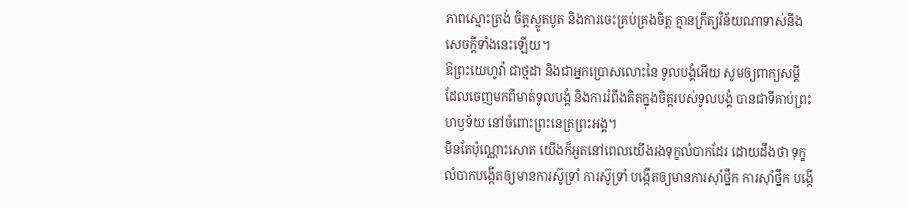ភាពស្មោះត្រង់ ចិត្តស្លូតបូត និងការចេះគ្រប់គ្រងចិត្ត គ្មានក្រឹត្យវិន័យណាទាស់នឹងសេចក្ដីទាំងនេះឡើយ។
ឱព្រះយេហូវ៉ា ជាថ្មដា និងជាអ្នកប្រោសលោះនៃ ទូលបង្គំអើយ សូមឲ្យពាក្យសម្ដី ដែលចេញមកពីមាត់ទូលបង្គំ និងការរំពឹងគិតក្នុងចិត្តរបស់ទូលបង្គំ បានជាទីគាប់ព្រះហឫទ័យ នៅចំពោះព្រះនេត្រព្រះអង្គ។
មិនតែប៉ុណ្ណោះសោត យើងក៏អួតនៅពេលយើងរងទុក្ខលំបាកដែរ ដោយដឹងថា ទុក្ខលំបាកបង្កើតឲ្យមានការស៊ូទ្រាំ ការស៊ូទ្រាំ បង្កើតឲ្យមានការស៊ាំថ្នឹក ការស៊ាំថ្នឹក បង្កើ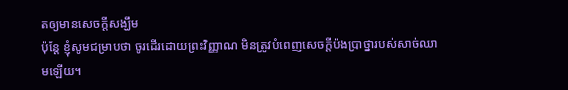តឲ្យមានសេចក្តីសង្ឃឹម
ប៉ុន្ដែ ខ្ញុំសូមជម្រាបថា ចូរដើរដោយព្រះវិញ្ញាណ មិនត្រូវបំពេញសេចក្ដីប៉ងប្រាថ្នារបស់សាច់ឈាមឡើយ។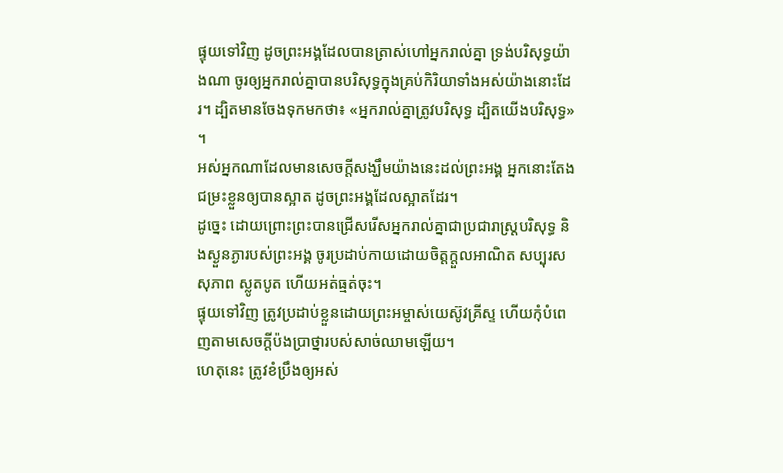ផ្ទុយទៅវិញ ដូចព្រះអង្គដែលបានត្រាស់ហៅអ្នករាល់គ្នា ទ្រង់បរិសុទ្ធយ៉ាងណា ចូរឲ្យអ្នករាល់គ្នាបានបរិសុទ្ធក្នុងគ្រប់កិរិយាទាំងអស់យ៉ាងនោះដែរ។ ដ្បិតមានចែងទុកមកថា៖ «អ្នករាល់គ្នាត្រូវបរិសុទ្ធ ដ្បិតយើងបរិសុទ្ធ» ។
អស់អ្នកណាដែលមានសេចក្ដីសង្ឃឹមយ៉ាងនេះដល់ព្រះអង្គ អ្នកនោះតែងជម្រះខ្លួនឲ្យបានស្អាត ដូចព្រះអង្គដែលស្អាតដែរ។
ដូច្នេះ ដោយព្រោះព្រះបានជ្រើសរើសអ្នករាល់គ្នាជាប្រជារាស្រ្តបរិសុទ្ធ និងស្ងួនភ្ងារបស់ព្រះអង្គ ចូរប្រដាប់កាយដោយចិត្តក្តួលអាណិត សប្បុរស សុភាព ស្លូតបូត ហើយអត់ធ្មត់ចុះ។
ផ្ទុយទៅវិញ ត្រូវប្រដាប់ខ្លួនដោយព្រះអម្ចាស់យេស៊ូវគ្រីស្ទ ហើយកុំបំពេញតាមសេចក្ដីប៉ងប្រាថ្នារបស់សាច់ឈាមឡើយ។
ហេតុនេះ ត្រូវខំប្រឹងឲ្យអស់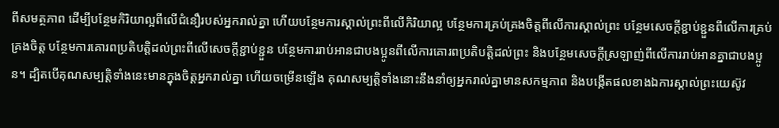ពីសមត្ថភាព ដើម្បីបន្ថែមកិរិយាល្អពីលើជំនឿរបស់អ្នករាល់គ្នា ហើយបន្ថែមការស្គាល់ព្រះពីលើកិរិយាល្អ បន្ថែមការគ្រប់គ្រងចិត្តពីលើការស្គាល់ព្រះ បន្ថែមសេចក្ដីខ្ជាប់ខ្ជួនពីលើការគ្រប់គ្រងចិត្ត បន្ថែមការគោរពប្រតិបត្តិដល់ព្រះពីលើសេចក្ដីខ្ជាប់ខ្ជួន បន្ថែមការរាប់អានជាបងប្អូនពីលើការគោរពប្រតិបត្តិដល់ព្រះ និងបន្ថែមសេចក្ដីស្រឡាញ់ពីលើការរាប់អានគ្នាជាបងប្អូន។ ដ្បិតបើគុណសម្បត្តិទាំងនេះមានក្នុងចិត្តអ្នករាល់គ្នា ហើយចម្រើនឡើង គុណសម្បត្តិទាំងនោះនឹងនាំឲ្យអ្នករាល់គ្នាមានសកម្មភាព និងបង្កើតផលខាងឯការស្គាល់ព្រះយេស៊ូវ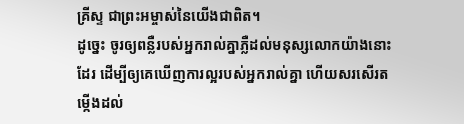គ្រីស្ទ ជាព្រះអម្ចាស់នៃយើងជាពិត។
ដូច្នេះ ចូរឲ្យពន្លឺរបស់អ្នករាល់គ្នាភ្លឺដល់មនុស្សលោកយ៉ាងនោះដែរ ដើម្បីឲ្យគេឃើញការល្អរបស់អ្នករាល់គ្នា ហើយសរសើរតម្កើងដល់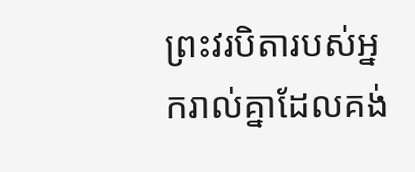ព្រះវរបិតារបស់អ្នករាល់គ្នាដែលគង់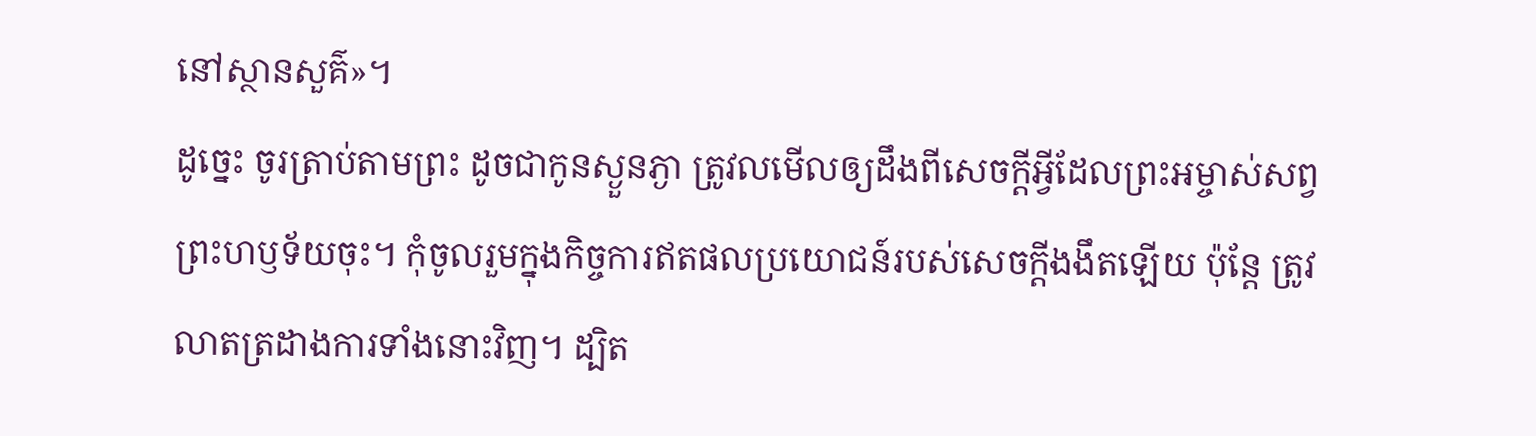នៅស្ថានសួគ៌»។
ដូច្នេះ ចូរត្រាប់តាមព្រះ ដូចជាកូនស្ងួនភ្ងា ត្រូវលមើលឲ្យដឹងពីសេចក្តីអ្វីដែលព្រះអម្ចាស់សព្វព្រះហឫទ័យចុះ។ កុំចូលរួមក្នុងកិច្ចការឥតផលប្រយោជន៍របស់សេចក្តីងងឹតឡើយ ប៉ុន្តែ ត្រូវលាតត្រដាងការទាំងនោះវិញ។ ដ្បិត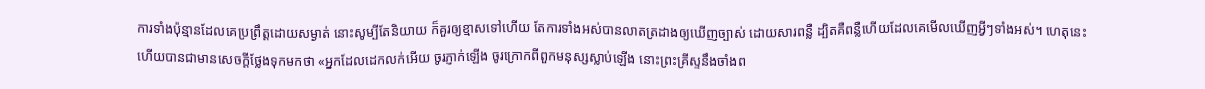ការទាំងប៉ុន្មានដែលគេប្រព្រឹត្តដោយសម្ងាត់ នោះសូម្បីតែនិយាយ ក៏គួរឲ្យខ្មាសទៅហើយ តែការទាំងអស់បានលាតត្រដាងឲ្យឃើញច្បាស់ ដោយសារពន្លឺ ដ្បិតគឺពន្លឺហើយដែលគេមើលឃើញអ្វីៗទាំងអស់។ ហេតុនេះហើយបានជាមានសេចក្ដីថ្លែងទុកមកថា «អ្នកដែលដេកលក់អើយ ចូរភ្ញាក់ឡើង ចូរក្រោកពីពួកមនុស្សស្លាប់ឡើង នោះព្រះគ្រីស្ទនឹងចាំងព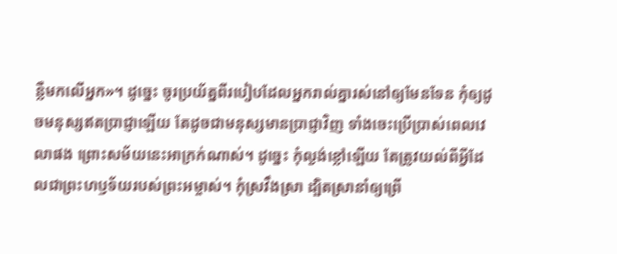ន្លឺមកលើអ្នក»។ ដូច្នេះ ចូរប្រយ័ត្នពីរបៀបដែលអ្នករាល់គ្នារស់នៅឲ្យមែនទែន កុំឲ្យដូចមនុស្សឥតប្រាជ្ញាឡើយ តែដូចជាមនុស្សមានប្រាជ្ញាវិញ ទាំងចេះប្រើប្រាស់ពេលវេលាផង ព្រោះសម័យនេះអាក្រក់ណាស់។ ដូច្នេះ កុំល្ងង់ខ្លៅឡើយ តែត្រូវយល់ពីអ្វីដែលជាព្រះហឫទ័យរបស់ព្រះអម្ចាស់។ កុំស្រវឹងស្រា ដ្បិតស្រានាំឲ្យព្រើ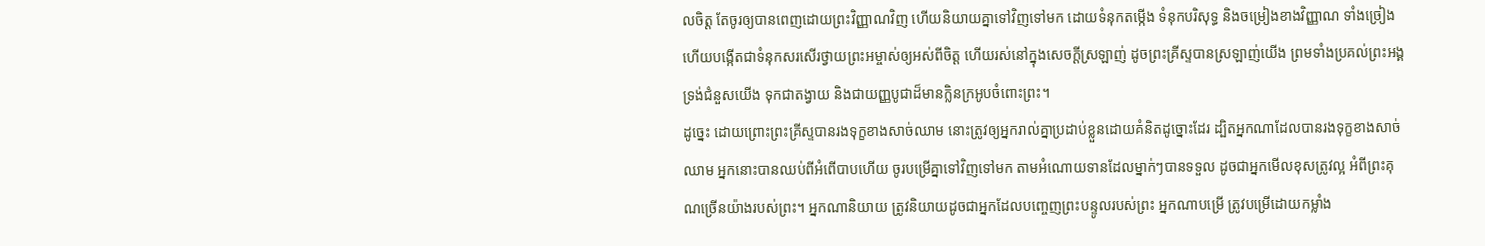លចិត្ត តែចូរឲ្យបានពេញដោយព្រះវិញ្ញាណវិញ ហើយនិយាយគ្នាទៅវិញទៅមក ដោយទំនុកតម្កើង ទំនុកបរិសុទ្ធ និងចម្រៀងខាងវិញ្ញាណ ទាំងច្រៀង ហើយបង្កើតជាទំនុកសរសើរថ្វាយព្រះអម្ចាស់ឲ្យអស់ពីចិត្ត ហើយរស់នៅក្នុងសេចក្តីស្រឡាញ់ ដូចព្រះគ្រីស្ទបានស្រឡាញ់យើង ព្រមទាំងប្រគល់ព្រះអង្គទ្រង់ជំនួសយើង ទុកជាតង្វាយ និងជាយញ្ញបូជាដ៏មានក្លិនក្រអូបចំពោះព្រះ។
ដូច្នេះ ដោយព្រោះព្រះគ្រីស្ទបានរងទុក្ខខាងសាច់ឈាម នោះត្រូវឲ្យអ្នករាល់គ្នាប្រដាប់ខ្លួនដោយគំនិតដូច្នោះដែរ ដ្បិតអ្នកណាដែលបានរងទុក្ខខាងសាច់ឈាម អ្នកនោះបានឈប់ពីអំពើបាបហើយ ចូរបម្រើគ្នាទៅវិញទៅមក តាមអំណោយទានដែលម្នាក់ៗបានទទួល ដូចជាអ្នកមើលខុសត្រូវល្អ អំពីព្រះគុណច្រើនយ៉ាងរបស់ព្រះ។ អ្នកណានិយាយ ត្រូវនិយាយដូចជាអ្នកដែលបញ្ចេញព្រះបន្ទូលរបស់ព្រះ អ្នកណាបម្រើ ត្រូវបម្រើដោយកម្លាំង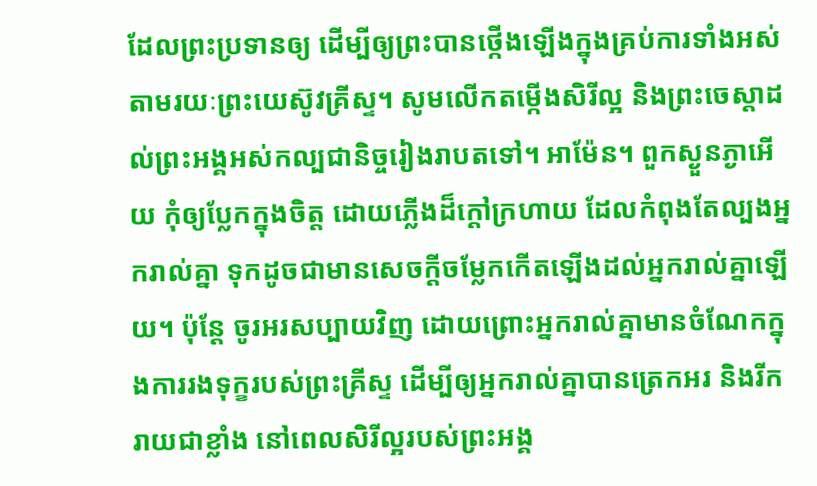ដែលព្រះប្រទានឲ្យ ដើម្បីឲ្យព្រះបានថ្កើងឡើងក្នុងគ្រប់ការទាំងអស់ តាមរយៈព្រះយេស៊ូវគ្រីស្ទ។ សូមលើកតម្កើងសិរីល្អ និងព្រះចេស្តាដល់ព្រះអង្គអស់កល្បជានិច្ចរៀងរាបតទៅ។ អាម៉ែន។ ពួកស្ងួនភ្ងាអើយ កុំឲ្យប្លែកក្នុងចិត្ត ដោយភ្លើងដ៏ក្តៅក្រហាយ ដែលកំពុងតែល្បងអ្នករាល់គ្នា ទុកដូចជាមានសេចក្តីចម្លែកកើតឡើងដល់អ្នករាល់គ្នាឡើយ។ ប៉ុន្តែ ចូរអរសប្បាយវិញ ដោយព្រោះអ្នករាល់គ្នាមានចំណែកក្នុងការរងទុក្ខរបស់ព្រះគ្រីស្ទ ដើម្បីឲ្យអ្នករាល់គ្នាបានត្រេកអរ និងរីករាយជាខ្លាំង នៅពេលសិរីល្អរបស់ព្រះអង្គ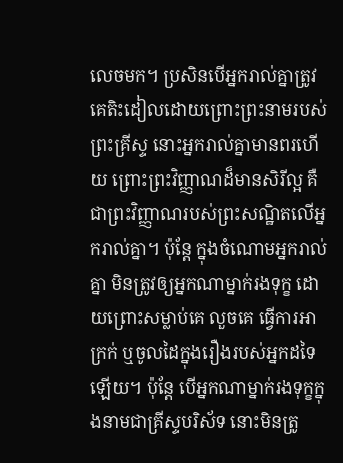លេចមក។ ប្រសិនបើអ្នករាល់គ្នាត្រូវគេតិះដៀលដោយព្រោះព្រះនាមរបស់ព្រះគ្រីស្ទ នោះអ្នករាល់គ្នាមានពរហើយ ព្រោះព្រះវិញ្ញាណដ៏មានសិរីល្អ គឺជាព្រះវិញ្ញាណរបស់ព្រះសណ្ឋិតលើអ្នករាល់គ្នា។ ប៉ុន្ដែ ក្នុងចំណោមអ្នករាល់គ្នា មិនត្រូវឲ្យអ្នកណាម្នាក់រងទុក្ខ ដោយព្រោះសម្លាប់គេ លួចគេ ធ្វើការអាក្រក់ ឬចូលដៃក្នុងរឿងរបស់អ្នកដទៃឡើយ។ ប៉ុន្ដែ បើអ្នកណាម្នាក់រងទុក្ខក្នុងនាមជាគ្រីស្ទបរិស័ទ នោះមិនត្រូ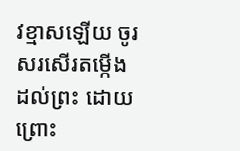វខ្មាសឡើយ ចូរសរសើរតម្កើងដល់ព្រះ ដោយព្រោះ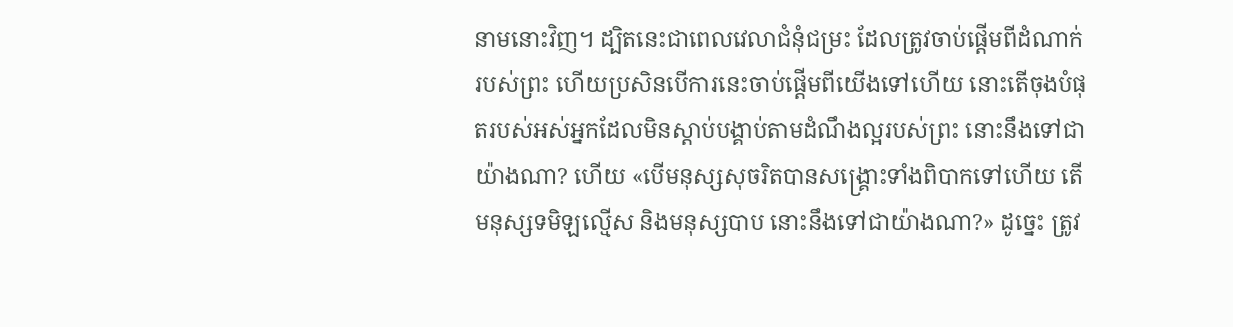នាមនោះវិញ។ ដ្បិតនេះជាពេលវេលាជំនុំជម្រះ ដែលត្រូវចាប់ផ្តើមពីដំណាក់របស់ព្រះ ហើយប្រសិនបើការនេះចាប់ផ្តើមពីយើងទៅហើយ នោះតើចុងបំផុតរបស់អស់អ្នកដែលមិនស្តាប់បង្គាប់តាមដំណឹងល្អរបស់ព្រះ នោះនឹងទៅជាយ៉ាងណា? ហើយ «បើមនុស្សសុចរិតបានសង្រ្គោះទាំងពិបាកទៅហើយ តើមនុស្សទមិឡល្មើស និងមនុស្សបាប នោះនឹងទៅជាយ៉ាងណា?» ដូច្នេះ ត្រូវ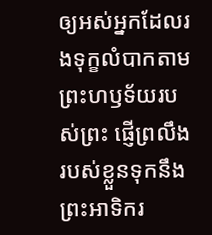ឲ្យអស់អ្នកដែលរងទុក្ខលំបាកតាមព្រះហឫទ័យរបស់ព្រះ ផ្ញើព្រលឹងរបស់ខ្លួនទុកនឹងព្រះអាទិករ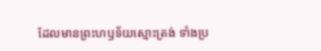ដែលមានព្រះហឫទ័យស្មោះត្រង់ ទាំងប្រ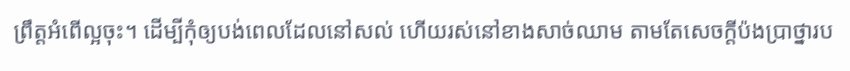ព្រឹត្តអំពើល្អចុះ។ ដើម្បីកុំឲ្យបង់ពេលដែលនៅសល់ ហើយរស់នៅខាងសាច់ឈាម តាមតែសេចក្តីប៉ងប្រាថ្នារប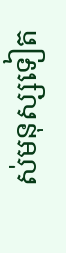ស់មនុស្សទៀត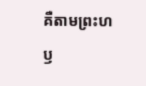គឺតាមព្រះហឫ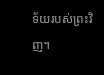ទ័យរបស់ព្រះវិញ។